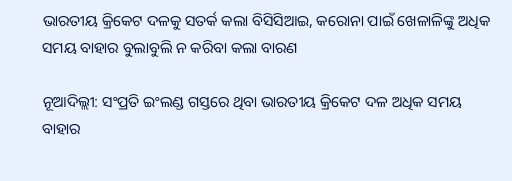ଭାରତୀୟ କ୍ରିକେଟ ଦଳକୁ ସତର୍କ କଲା ବିସିସିଆଇ, କରୋନା ପାଇଁ ଖେଳାଳିଙ୍କୁ ଅଧିକ ସମୟ ବାହାର ବୁଲାବୁଲି ନ କରିବା କଲା ବାରଣ

ନୂଆଦିଲ୍ଲୀ: ସଂପ୍ରତି ଇଂଲଣ୍ଡ ଗସ୍ତରେ ଥିବା ଭାରତୀୟ କ୍ରିକେଟ ଦଳ ଅଧିକ ସମୟ ବାହାର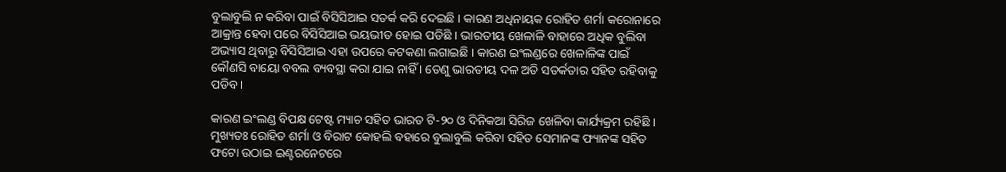ବୁଲାବୁଲି ନ କରିବା ପାଇଁ ବିସିସିଆଇ ସତର୍କ କରି ଦେଇଛି । କାରଣ ଅଧିନାୟକ ରୋହିତ ଶର୍ମା କରୋନାରେ ଆକ୍ରାନ୍ତ ହେବା ପରେ ବିସିସିଆଇ ଭୟଭୀତ ହୋଇ ପଡିଛି । ଭାରତୀୟ ଖେଳାଳି ବାହାରେ ଅଧିକ ବୁଲିବା ଅଭ୍ୟାସ ଥିବାରୁ ବିସିସିଆଇ ଏହା ଉପରେ କଟକଣା ଲଗାଇଛି । କାରଣ ଇଂଲଣ୍ଡରେ ଖେଳାଳିଙ୍କ ପାଇଁ କୌଣସି ବାୟୋ ବବଲ ବ୍ୟବସ୍ଥା କରା ଯାଇ ନାହିଁ । ତେଣୁ ଭାରତୀୟ ଦଳ ଅତି ସତର୍କତାର ସହିତ ରହିବାକୁ ପଡିବ ।

କାରଣ ଇଂଲଣ୍ଡ ବିପକ୍ଷ ଟେଷ୍ଟ ମ୍ୟାଚ ସହିତ ଭାରତ ଟି-୨୦ ଓ ଦିନିକଆ ସିରିଜ ଖେଳିବା କାର୍ଯ୍ୟକ୍ରମ ରହିଛି । ମୁଖ୍ୟତଃ ରୋହିତ ଶର୍ମା ଓ ବିରାଟ କୋହଲି ବହାରେ ବୁଲାବୁଲି କରିବା ସହିତ ସେମାନଙ୍କ ଫ୍ୟାନଙ୍କ ସହିତ ଫଟୋ ଉଠାଇ ଇଣ୍ଟରନେଟରେ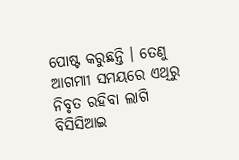ପୋଷ୍ଟ କରୁଛନ୍ତି । ତେଣୁ ଆଗମାୀ ସମୟରେ ଏଥିରୁ ନିବୃତ ରହିବା ଲାଗି ବିସିସିଆଇ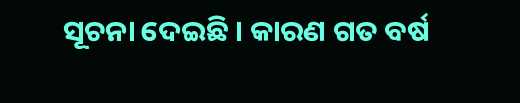ସୂଚନା ଦେଇଛି । କାରଣ ଗତ ବର୍ଷ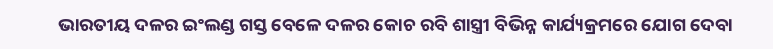ଭାରତୀୟ ଦଳର ଇଂଲଣ୍ଡ ଗସ୍ତ ବେଳେ ଦଳର କୋଚ ରବି ଶାସ୍ତ୍ରୀ ବିଭିନ୍ନ କାର୍ଯ୍ୟକ୍ରମରେ ଯୋଗ ଦେବା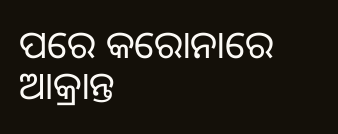ପରେ କରୋନାରେ ଆକ୍ରାନ୍ତ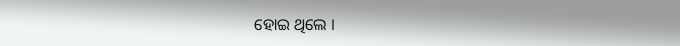ହୋଇ ଥିଲେ ।